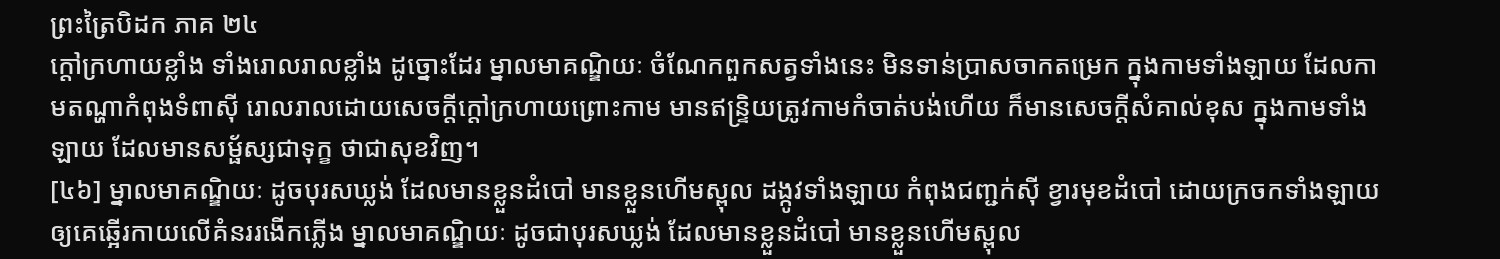ព្រះត្រៃបិដក ភាគ ២៤
ក្តៅក្រហាយខ្លាំង ទាំងរោលរាលខ្លាំង ដូច្នោះដែរ ម្នាលមាគណ្ឌិយៈ ចំណែកពួកសត្វទាំងនេះ មិនទាន់ប្រាសចាកតម្រេក ក្នុងកាមទាំងឡាយ ដែលកាមតណ្ហាកំពុងទំពាស៊ី រោលរាលដោយសេចក្តីក្តៅក្រហាយព្រោះកាម មានឥន្ទ្រិយត្រូវកាមកំចាត់បង់ហើយ ក៏មានសេចក្តីសំគាល់ខុស ក្នុងកាមទាំងឡាយ ដែលមានសម្ផ័ស្សជាទុក្ខ ថាជាសុខវិញ។
[៤៦] ម្នាលមាគណ្ឌិយៈ ដូចបុរសឃ្លង់ ដែលមានខ្លួនដំបៅ មានខ្លួនហើមស្ពុល ដង្កូវទាំងឡាយ កំពុងជញ្ជក់ស៊ី ខ្វារមុខដំបៅ ដោយក្រចកទាំងឡាយ ឲ្យគេឆ្អើរកាយលើគំនររងើកភ្លើង ម្នាលមាគណ្ឌិយៈ ដូចជាបុរសឃ្លង់ ដែលមានខ្លួនដំបៅ មានខ្លួនហើមស្ពុល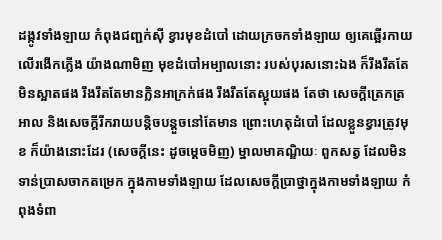ដង្កូវទាំងឡាយ កំពុងជញ្ជក់ស៊ី ខ្វារមុខដំបៅ ដោយក្រចកទាំងឡាយ ឲ្យគេឆ្អើរកាយលើរងើកភ្លើង យ៉ាងណាមិញ មុខដំបៅអម្បាលនោះ របស់បុរសនោះឯង ក៏រឹងរឹតតែមិនស្អាតផង រឹងរឹតតែមានក្លិនអាក្រក់ផង រឹងរឹតតែស្អុយផង តែថា សេចក្តីត្រេកត្រអាល និងសេចក្តីរីករាយបន្តិចបន្តួចនៅតែមាន ព្រោះហេតុដំបៅ ដែលខ្លួនខ្វារត្រូវមុខ ក៏យ៉ាងនោះដែរ (សេចក្តីនេះ ដូចម្តេចមិញ) ម្នាលមាគណ្ឌិយៈ ពួកសត្វ ដែលមិនទាន់ប្រាសចាកតម្រេក ក្នុងកាមទាំងឡាយ ដែលសេចក្តីប្រាថ្នាក្នុងកាមទាំងឡាយ កំពុងទំពា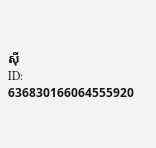ស៊ី
ID: 636830166064555920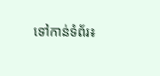ទៅកាន់ទំព័រ៖